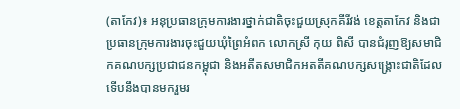(តាកែវ)៖ អនុប្រធានក្រុមការងារថ្នាក់ជាតិចុះជួយស្រុកគីរីវង់ ខេត្តតាកែវ និងជាប្រធានក្រុមការងារចុះជួយឃុំព្រៃអំពក លោកស្រី កុយ ពិសី បានជំរុញឱ្យសមាជិកគណបក្សប្រជាជនកម្ពុជា និងអតីតសមាជិកអតតីគណបក្សសង្រ្គោះជាតិដែលទើបនឹងបានមករួមរ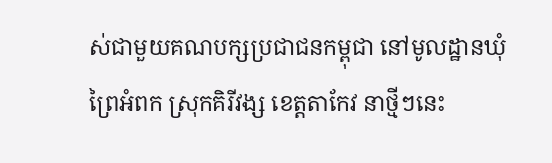ស់ជាមួយគណបក្សប្រជាជនកម្ពុជា នៅមូលដ្ឋានឃុំព្រៃអំពក ស្រុកគិរីវង្ស ខេត្តតាកែវ នាថ្មីៗនេះ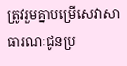ត្រូវរួមគ្នាបម្រើសេវាសាធារណៈជូនប្រ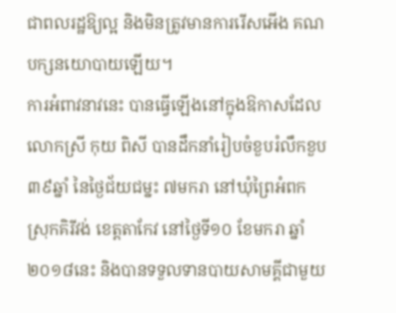ជាពលរដ្ឋឱ្យល្អ និងមិនត្រូវមានការរើសអើង គណបក្សនយោបាយឡើយ។
ការអំពាវនាវនេះ បានធ្វើឡើងនៅក្នុងឱកាសដែលលោកស្រី កុយ ពិសី បានដឹកនាំរៀបចំខួបរំលឹកខួប ៣៩ឆ្នាំ នៃថ្ងៃជ័យជម្នះ ៧មករា នៅឃុំព្រៃអំពក ស្រុកគិរីវង់ ខេត្តតាកែវ នៅថ្ងៃទី១០ ខែមករា ឆ្នាំ២០១៨នេះ និងបានទទួលទានបាយសាមគ្គីជាមួយ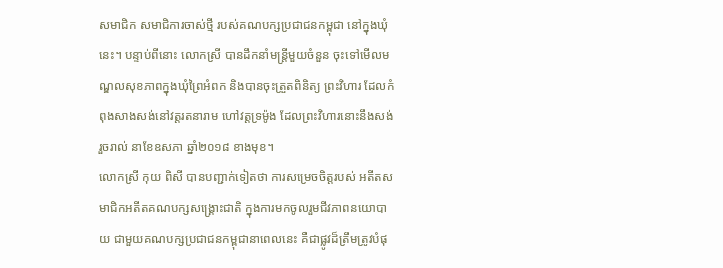សមាជិក សមាជិការចាស់ថ្មី របស់គណបក្សប្រជាជនកម្ពុជា នៅក្នុងឃុំនេះ។ បន្ទាប់ពីនោះ លោកស្រី បានដឹកនាំមន្រ្តីមួយចំនួន ចុះទៅមើលមណ្ឌលសុខភាពក្នុងឃុំព្រៃអំពក និងបានចុះត្រួតពិនិត្យ ព្រះវិហារ ដែលកំពុងសាងសង់នៅវត្តរតនារាម ហៅវត្តទ្រម៉ូង ដែលព្រះវិហារនោះនឹងសង់រួចរាល់ នាខែឧសភា ឆ្នាំ២០១៨ ខាងមុខ។
លោកស្រី កុយ ពិសី បានបញ្ជាក់ទៀតថា ការសម្រេចចិត្តរបស់ អតីតសមាជិកអតីតគណបក្សសង្រ្គោះជាតិ ក្នុងការមកចូលរួមជីវភាពនយោបាយ ជាមួយគណបក្សប្រជាជនកម្ពុជានាពេលនេះ គឺជាផ្លូវដ៏ត្រឹមត្រូវបំផុ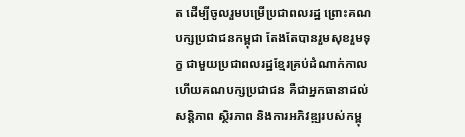ត ដើម្បីចូលរួមបម្រើប្រជាពលរដ្ឋ ព្រោះគណបក្សប្រជាជនកម្ពុជា តែងតែបានរួមសុខរួមទុក្ខ ជាមួយប្រជាពលរដ្ឋខ្មែរគ្រប់ដំណាក់កាល ហើយគណបក្សប្រជាជន គឺជាអ្នកធានាដល់សន្តិភាព ស្ថិរភាព និងការអភិវឌ្ឍរបស់កម្ពុ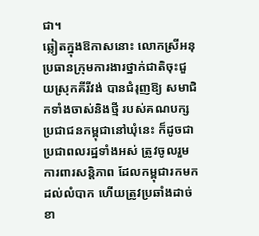ជា។
ឆ្លៀតក្នុងឱកាសនោះ លោកស្រីអនុប្រធានក្រុមការងារថ្នាក់ជាតិចុះជួយស្រុកគីរីវង់ បានជំរុញឱ្យ សមាជិកទាំងចាស់និងថ្មី របស់គណបក្ស ប្រជាជនកម្ពុជានៅឃុំនេះ ក៏ដូចជាប្រជាពលរដ្ឋទាំងអស់ ត្រូវចូលរួមការពារសន្តិភាព ដែលកម្ពុជារកមកដល់លំបាក ហើយត្រូវប្រឆាំងដាច់ខា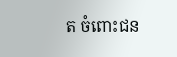ត ចំពោះជន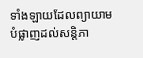ទាំងឡាយដែលព្យាយាមបំផ្លាញដល់សន្តិភា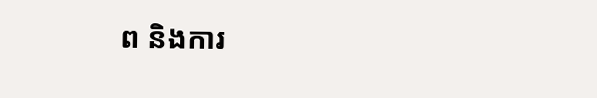ព និងការ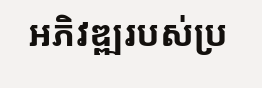អភិវឌ្ឍរបស់ប្រ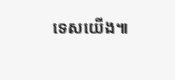ទេសយើង៕